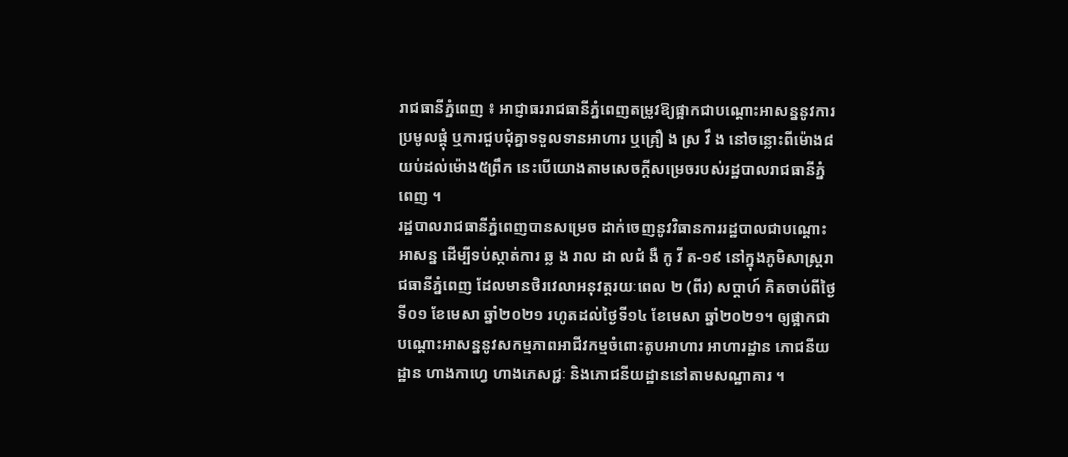រាជធានីភ្នំពេញ ៖ អាជ្ញាធររាជធានីភ្នំពេញតម្រូវឱ្យផ្អាកជាបណ្តោះអាសន្ននូវការប្រមូលផ្តុំ ឬការជួបជុំគ្នាទទួលទានអាហារ ឬគ្រឿ ង ស្រ វឹ ង នៅចន្លោះពីម៉ោង៨យប់ដល់ម៉ោង៥ព្រឹក នេះបើយោងតាមសេចក្តីសម្រេចរបស់រដ្ឋបាលរាជធានីភ្នំពេញ ។
រដ្ឋបាលរាជធានីភ្នំពេញបានសម្រេច ដាក់ចេញនូវវិធានការរដ្ឋបាលជាបណ្តោះអាសន្ន ដើម្បីទប់ស្កាត់ការ ឆ្ល ង រាល ដា លជំ ងឺ កូ វី ត-១៩ នៅក្នុងភូមិសាស្ត្ររាជធានីភ្នំពេញ ដែលមានថិរវេលាអនុវត្តរយៈពេល ២ (ពីរ) សប្ដាហ៍ គិតចាប់ពីថ្ងៃទី០១ ខែមេសា ឆ្នាំ២០២១ រហូតដល់ថ្ងៃទី១៤ ខែមេសា ឆ្នាំ២០២១។ ឲ្យផ្អាកជាបណ្តោះអាសន្ននូវសកម្មភាពអាជីវកម្មចំពោះតូបអាហារ អាហារដ្ឋាន ភោជនីយដ្ឋាន ហាងកាហ្វេ ហាងភេសជ្ជៈ និងភោជនីយដ្ឋាននៅតាមសណ្ឋាគារ ។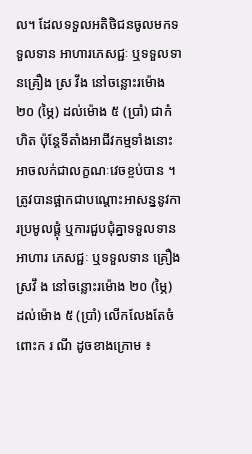ល។ ដែលទទួលអតិថិជនចូលមកទទួលទាន អាហារភេសជ្ជៈ ឬទទួលទានគ្រឿង ស្រ វឹង នៅចន្លោះរម៉ោង ២០ (ម្ភៃ) ដល់ម៉ោង ៥ (ប្រាំ) ជាកំហិត ប៉ុន្តែទីតាំងអាជីវកម្មទាំងនោះអាចលក់ជាលក្ខណៈវេចខ្ចប់បាន ។ ត្រូវបានផ្អាកជាបណ្តោះអាសន្ននូវការប្រមូលផ្តុំ ឬការជួបជុំគ្នាទទួលទានអាហារ ភេសជ្ជៈ ឬទទួលទាន គ្រឿង ស្រវឹ ង នៅចន្លោះរម៉ោង ២០ (ម្ភៃ) ដល់ម៉ោង ៥ (ប្រាំ) លើកលែងតែចំពោះក រ ណី ដូចខាងក្រោម ៖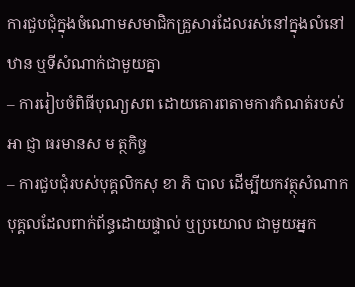ការជួបជុំក្នុងចំណោមសមាជិកគ្រួសារដែលរស់នៅក្នុងលំនៅឋាន ឬទីសំណាក់ជាមួយគ្នា
– ការរៀបចំពិធីបុណ្យសព ដោយគោរពតាមការកំណត់របស់អា ជ្ញា ធរមានស ម ត្ថកិច្ច
– ការជួបជុំរបស់បុគ្គលិកសុ ខា ភិ បាល ដើម្បីយកវត្ថុសំណាកបុគ្គលដែលពាក់ព័ន្ធដោយផ្ទាល់ ឬប្រយោល ជាមួយអ្នក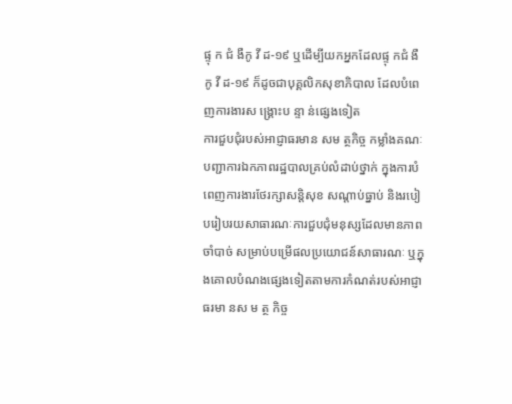ផ្ទុ ក ជំ ងឺកូ វី ដ-១៩ ឬដើម្បីយកអ្នកដែលផ្ទុ កជំ ងឺ កូ វី ដ-១៩ ក៏ដូចជាបុគ្គលិកសុខាភិបាល ដែលបំពេញការងារស ង្គ្រោះប ន្ទា ន់ផ្សេងទៀត
ការជួបជុំរបស់អាជ្ញាធរមាន សម ត្ថកិច្ច កម្លាំងគណៈបញ្ជាការឯកភាពរដ្ឋបាលគ្រប់លំដាប់ថ្នាក់ ក្នុងការបំពេញការងារថែរក្សាសន្តិសុខ សណ្តាប់ធ្នាប់ និងរបៀបរៀបរយសាធារណៈការជួបជុំមនុស្សដែលមានភាពចាំបាច់ សម្រាប់បម្រើផលប្រយោជន៍សាធារណៈ ឬក្នុងគោលបំណងផ្សេងទៀតតាមការកំណត់របស់អាជ្ញាធរមា នស ម ត្ថ កិច្ច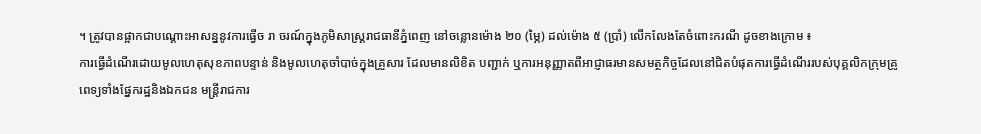។ ត្រូវបានផ្អាកជាបណ្តោះអាសន្ននូវការធ្វើច រា ចរណ៍ក្នុងភូមិសាស្ត្ររាជធានីភ្នំពេញ នៅចន្លោនម៉ោង ២០ (ម្ភៃ) ដល់ម៉ោង ៥ (ប្រាំ) លើកលែងតែចំពោះករណី ដូចខាងក្រោម ៖
ការធ្វើដំណើរដោយមូលហេតុសុខភាពបន្ទាន់ និងមូលហេតុចាំបាច់ក្នុងគ្រួសារ ដែលមានលិខិត បញ្ជាក់ ឬការអនុញ្ញាតពីអាជ្ញាធរមានសមត្ថកិច្ចដែលនៅជិតបំផុតការធ្វើដំណើររបស់បុគ្គលិកក្រុមគ្រូពេទ្យទាំងផ្នែករដ្ឋនិងឯកជន មន្ត្រីរាជការ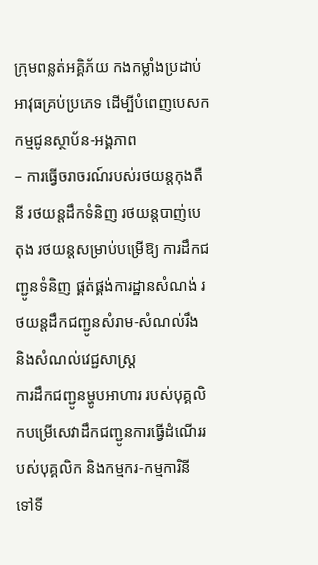ក្រុមពន្លត់អគ្គិភ័យ កងកម្លាំងប្រដាប់អាវុធគ្រប់ប្រភេទ ដើម្បីបំពេញបេសកកម្មជូនស្ថាប័ន-អង្គភាព
– ការធ្វើចរាចរណ៍របស់រថយន្តកុងតឺនី រថយន្តដឹកទំនិញ រថយន្តបាញ់បេតុង រថយន្តសម្រាប់បម្រើឱ្យ ការដឹកជញ្ជូនទំនិញ ផ្គត់ផ្គង់ការដ្ឋានសំណង់ រថយន្តដឹកជញ្ជូនសំរាម-សំណល់រឹង និងសំណល់វេជ្ជសាស្ត្រ
ការដឹកជញ្ជូនម្ហូបអាហារ របស់បុគ្គលិកបម្រើសេវាដឹកជញ្ជូនការធ្វើដំណើររបស់បុគ្គលិក និងកម្មករ-កម្មការិនី ទៅទី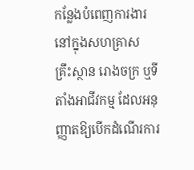កន្លែងបំពេញការងារនៅក្នុងសហគ្រាស គ្រឹះស្ថាន រោងចក្រ ឬទីតាំងអាជីវកម្ម ដែលអនុញ្ញាតឱ្យបើកដំណើរការ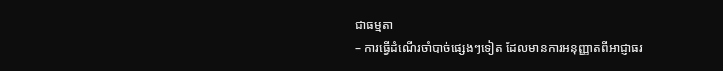ជាធម្មតា
– ការធ្វើដំណើរចាំបាច់ផ្សេងៗទៀត ដែលមានការអនុញ្ញាតពីអាជ្ញាធរ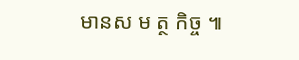មានស ម ត្ថ កិច្ច ៕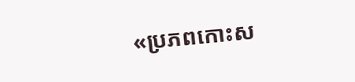«ប្រភពកោះស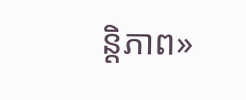ន្តិភាព»